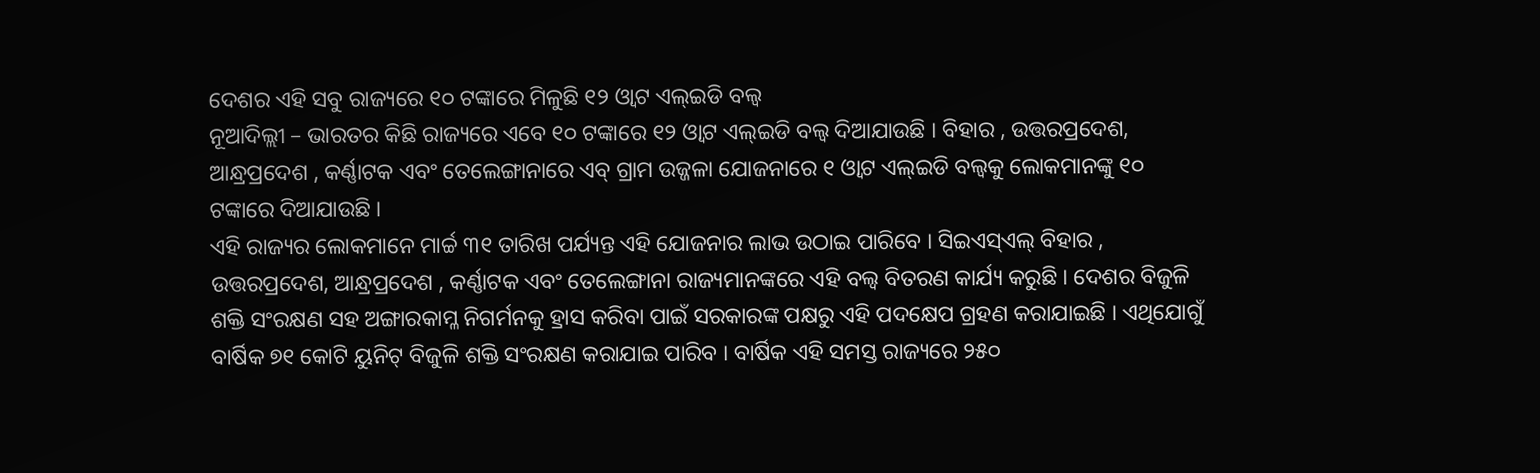ଦେଶର ଏହି ସବୁ ରାଜ୍ୟରେ ୧୦ ଟଙ୍କାରେ ମିଳୁଛି ୧୨ ଓ୍ୱାଟ ଏଲ୍ଇଡି ବଲ୍ବ
ନୂଆଦିଲ୍ଲୀ – ଭାରତର କିଛି ରାଜ୍ୟରେ ଏବେ ୧୦ ଟଙ୍କାରେ ୧୨ ଓ୍ୱାଟ ଏଲ୍ଇଡି ବଲ୍ବ ଦିଆଯାଉଛି । ବିହାର , ଉତ୍ତରପ୍ରଦେଶ, ଆନ୍ଧ୍ରପ୍ରଦେଶ , କର୍ଣ୍ଣାଟକ ଏବଂ ତେଲେଙ୍ଗାନାରେ ଏବ୍ ଗ୍ରାମ ଉଜ୍ଜଳା ଯୋଜନାରେ ୧ ଓ୍ୱାଟ ଏଲ୍ଇଡି ବଲ୍ବକୁ ଲୋକମାନଙ୍କୁ ୧୦ ଟଙ୍କାରେ ଦିଆଯାଉଛି ।
ଏହି ରାଜ୍ୟର ଲୋକମାନେ ମାର୍ଚ୍ଚ ୩୧ ତାରିଖ ପର୍ଯ୍ୟନ୍ତ ଏହି ଯୋଜନାର ଲାଭ ଉଠାଇ ପାରିବେ । ସିଇଏସ୍ଏଲ୍ ବିହାର , ଉତ୍ତରପ୍ରଦେଶ, ଆନ୍ଧ୍ରପ୍ରଦେଶ , କର୍ଣ୍ଣାଟକ ଏବଂ ତେଲେଙ୍ଗାନା ରାଜ୍ୟମାନଙ୍କରେ ଏହି ବଲ୍ବ ବିତରଣ କାର୍ଯ୍ୟ କରୁଛି । ଦେଶର ବିଜୁଳି ଶକ୍ତି ସଂରକ୍ଷଣ ସହ ଅଙ୍ଗାରକାମ୍ଳ ନିଗର୍ମନକୁ ହ୍ରାସ କରିବା ପାଇଁ ସରକାରଙ୍କ ପକ୍ଷରୁ ଏହି ପଦକ୍ଷେପ ଗ୍ରହଣ କରାଯାଇଛି । ଏଥିଯୋଗୁଁ ବାର୍ଷିକ ୭୧ କୋଟି ୟୁନିଟ୍ ବିଜୁଳି ଶକ୍ତି ସଂରକ୍ଷଣ କରାଯାଇ ପାରିବ । ବାର୍ଷିକ ଏହି ସମସ୍ତ ରାଜ୍ୟରେ ୨୫୦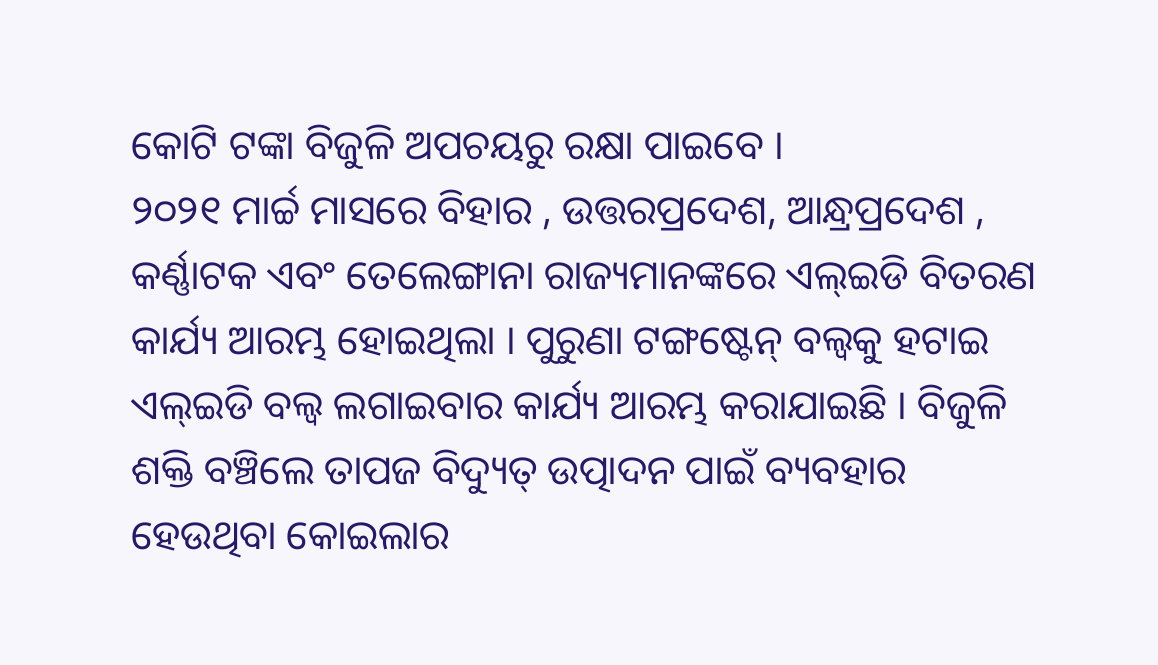କୋଟି ଟଙ୍କା ବିଜୁଳି ଅପଚୟରୁ ରକ୍ଷା ପାଇବେ ।
୨୦୨୧ ମାର୍ଚ୍ଚ ମାସରେ ବିହାର , ଉତ୍ତରପ୍ରଦେଶ, ଆନ୍ଧ୍ରପ୍ରଦେଶ , କର୍ଣ୍ଣାଟକ ଏବଂ ତେଲେଙ୍ଗାନା ରାଜ୍ୟମାନଙ୍କରେ ଏଲ୍ଇଡି ବିତରଣ କାର୍ଯ୍ୟ ଆରମ୍ଭ ହୋଇଥିଲା । ପୁରୁଣା ଟଙ୍ଗଷ୍ଟେନ୍ ବଲ୍ବକୁ ହଟାଇ ଏଲ୍ଇଡି ବଲ୍ବ ଲଗାଇବାର କାର୍ଯ୍ୟ ଆରମ୍ଭ କରାଯାଇଛି । ବିଜୁଳି ଶକ୍ତି ବଞ୍ଚିଲେ ତାପଜ ବିଦ୍ୟୁତ୍ ଉତ୍ପାଦନ ପାଇଁ ବ୍ୟବହାର ହେଉଥିବା କୋଇଲାର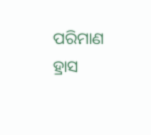ପରିମାଣ ହ୍ରାସ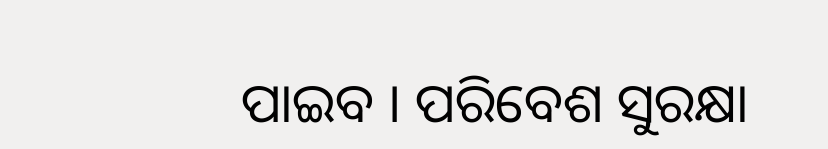ପାଇବ । ପରିବେଶ ସୁରକ୍ଷା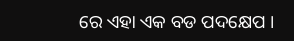ରେ ଏହା ଏକ ବଡ ପଦକ୍ଷେପ ।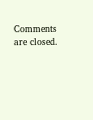Comments are closed.